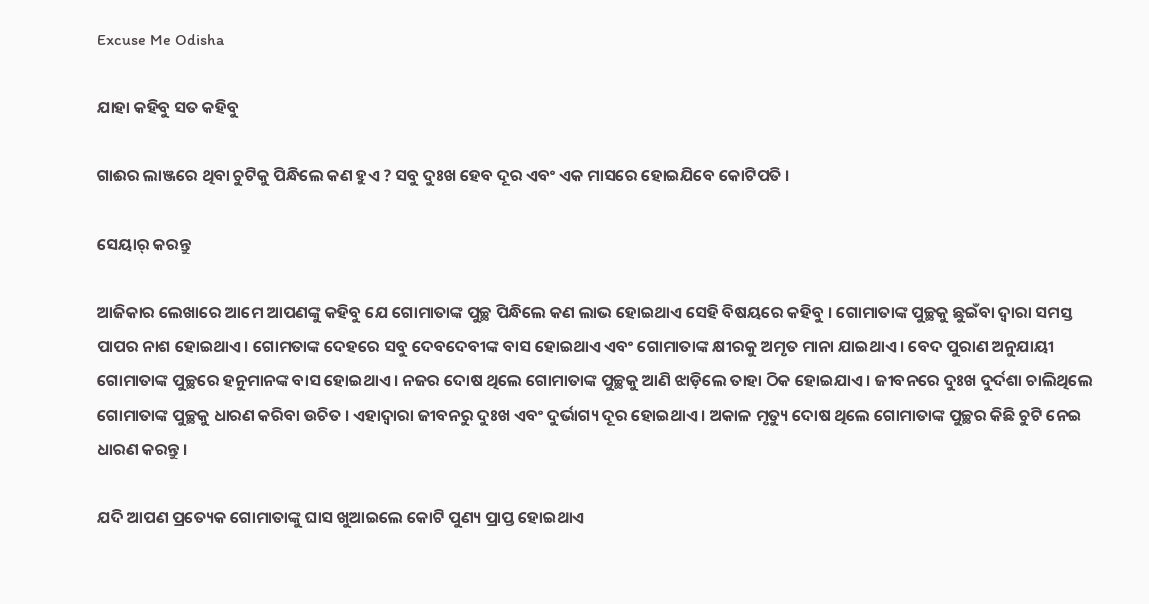Excuse Me Odisha

ଯାହା କହିବୁ ସତ କହିବୁ

ଗାଈର ଲାଞ୍ଜରେ ଥିବା ଚୁଟିକୁ ପିନ୍ଧିଲେ କଣ ହୁଏ ? ସବୁ ଦୁଃଖ ହେବ ଦୂର ଏବଂ ଏକ ମାସରେ ହୋଇଯିବେ କୋଟିପତି ।

ସେୟାର୍ କରନ୍ତୁ

ଆଜିକାର ଲେଖାରେ ଆମେ ଆପଣଙ୍କୁ କହିବୁ ଯେ ଗୋମାତାଙ୍କ ପୁଚ୍ଛ ପିନ୍ଧିଲେ କଣ ଲାଭ ହୋଇଥାଏ ସେହି ବିଷୟରେ କହିବୁ । ଗୋମାତାଙ୍କ ପୁଚ୍ଛକୁ ଛୁଇଁବା ଦ୍ୱାରା ସମସ୍ତ ପାପର ନାଶ ହୋଇଥାଏ । ଗୋମତାଙ୍କ ଦେହରେ ସବୁ ଦେବଦେବୀଙ୍କ ବାସ ହୋଇଥାଏ ଏବଂ ଗୋମାତାଙ୍କ କ୍ଷୀରକୁ ଅମୃତ ମାନା ଯାଇଥାଏ । ବେଦ ପୁରାଣ ଅନୁଯାୟୀ ଗୋମାତାଙ୍କ ପୁଚ୍ଛରେ ହନୁମାନଙ୍କ ବାସ ହୋଇଥାଏ । ନଜର ଦୋଷ ଥିଲେ ଗୋମାତାଙ୍କ ପୁଚ୍ଛକୁ ଆଣି ଝାଡ଼ିଲେ ତାହା ଠିକ ହୋଇଯାଏ । ଜୀବନରେ ଦୁଃଖ ଦୁର୍ଦଶା ଚାଲିଥିଲେ ଗୋମାତାଙ୍କ ପୁଚ୍ଛକୁ ଧାରଣ କରିବା ଉଚିତ । ଏହାଦ୍ବାରା ଜୀବନରୁ ଦୁଃଖ ଏବଂ ଦୁର୍ଭାଗ୍ୟ ଦୂର ହୋଇଥାଏ । ଅକାଳ ମୃତ୍ୟୁ ଦୋଷ ଥିଲେ ଗୋମାତାଙ୍କ ପୁଚ୍ଛର କିଛି ଚୁଟି ନେଇ ଧାରଣ କରନ୍ତୁ ।

ଯଦି ଆପଣ ପ୍ରତ୍ୟେକ ଗୋମାତାଙ୍କୁ ଘାସ ଖୁଆଇଲେ କୋଟି ପୁଣ୍ୟ ପ୍ରାପ୍ତ ହୋଇଥାଏ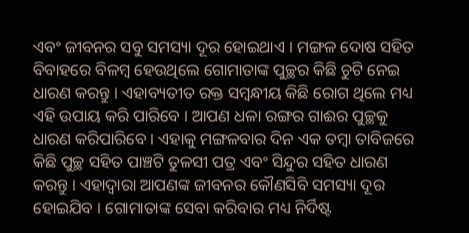ଏବଂ ଜୀବନର ସବୁ ସମସ୍ୟା ଦୂର ହୋଇଥାଏ । ମଙ୍ଗଳ ଦୋଷ ସହିତ ବିବାହରେ ବିଳମ୍ବ ହେଉଥିଲେ ଗୋମାତାଙ୍କ ପୁଚ୍ଛର କିଛି ଚୁଟି ନେଇ ଧାରଣ କରନ୍ତୁ । ଏହାବ୍ୟତୀତ ରକ୍ତ ସମ୍ବନ୍ଧୀୟ କିଛି ରୋଗ ଥିଲେ ମଧ୍ୟ ଏହି ଉପାୟ କରି ପାରିବେ । ଆପଣ ଧଳା ରଙ୍ଗର ଗାଈର ପୁଚ୍ଛକୁ ଧାରଣ କରିପାରିବେ । ଏହାକୁ ମଙ୍ଗଳବାର ଦିନ ଏକ ତମ୍ବା ତାବିଜରେ କିଛି ପୁଚ୍ଛ ସହିତ ପାଞ୍ଚଟି ତୁଳସୀ ପତ୍ର ଏବଂ ସିନ୍ଦୁର ସହିତ ଧାରଣ କରନ୍ତୁ । ଏହାଦ୍ବାରା ଆପଣଙ୍କ ଜୀବନର କୌଣସିବି ସମସ୍ୟା ଦୂର ହୋଇଯିବ । ଗୋମାତାଙ୍କ ସେବା କରିବାର ମଧ୍ୟ ନିର୍ଦିଷ୍ଟ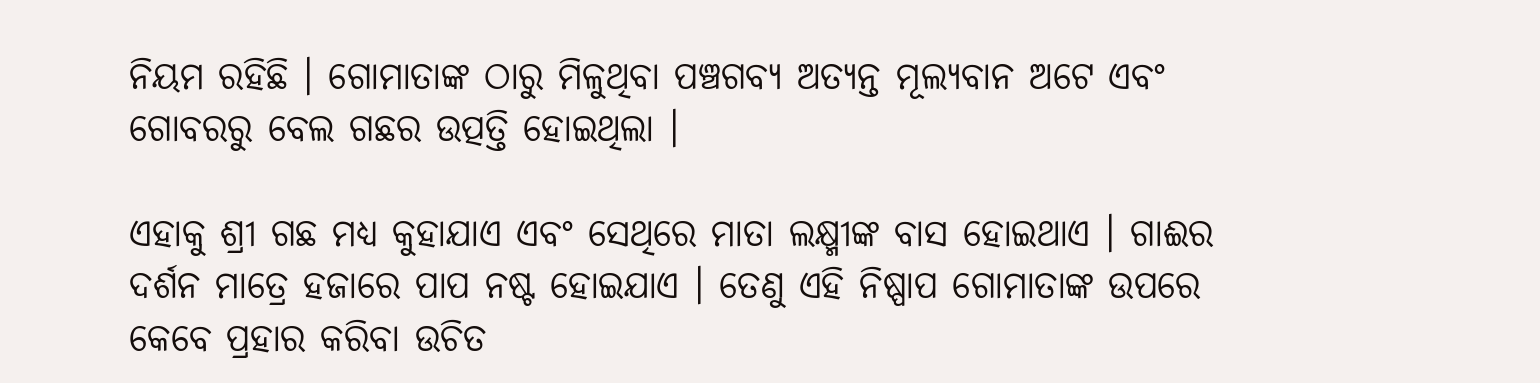ନିୟମ ରହିଛି । ଗୋମାତାଙ୍କ ଠାରୁ ମିଳୁଥିବା ପଞ୍ଚଗବ୍ୟ ଅତ୍ୟନ୍ତ ମୂଲ୍ୟବାନ ଅଟେ ଏବଂ ଗୋବରରୁ ବେଲ ଗଛର ଉତ୍ପତ୍ତି ହୋଇଥିଲା ।

ଏହାକୁ ଶ୍ରୀ ଗଛ ମଧ୍ୟ କୁହାଯାଏ ଏବଂ ସେଥିରେ ମାତା ଲକ୍ଷ୍ମୀଙ୍କ ବାସ ହୋଇଥାଏ । ଗାଈର ଦର୍ଶନ ମାତ୍ରେ ହଜାରେ ପାପ ନଷ୍ଟ ହୋଇଯାଏ । ତେଣୁ ଏହି ନିଷ୍ପାପ ଗୋମାତାଙ୍କ ଉପରେ କେବେ ପ୍ରହାର କରିବା ଉଚିତ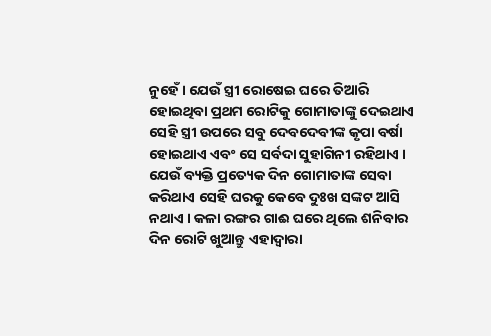ନୁହେଁ । ଯେଉଁ ସ୍ତ୍ରୀ ରୋଷେଇ ଘରେ ତିଆରି ହୋଇଥିବା ପ୍ରଥମ ରୋଟିକୁ ଗୋମାତାଙ୍କୁ ଦେଇଥାଏ ସେହି ସ୍ତ୍ରୀ ଉପରେ ସବୁ ଦେବଦେବୀଙ୍କ କୃପା ବର୍ଷା ହୋଇଥାଏ ଏବଂ ସେ ସର୍ବଦା ସୁହାଗିନୀ ରହିଥାଏ । ଯେଉଁ ବ୍ୟକ୍ତି ପ୍ରତ୍ୟେକ ଦିନ ଗୋମାତାଙ୍କ ସେବା କରିଥାଏ ସେହି ଘରକୁ କେବେ ଦୁଃଖ ସଙ୍କଟ ଆସି ନଥାଏ । କଳା ରଙ୍ଗର ଗାଈ ଘରେ ଥିଲେ ଶନିବାର ଦିନ ରୋଟି ଖୁଆନ୍ତୁ ଏହାଦ୍ବାରା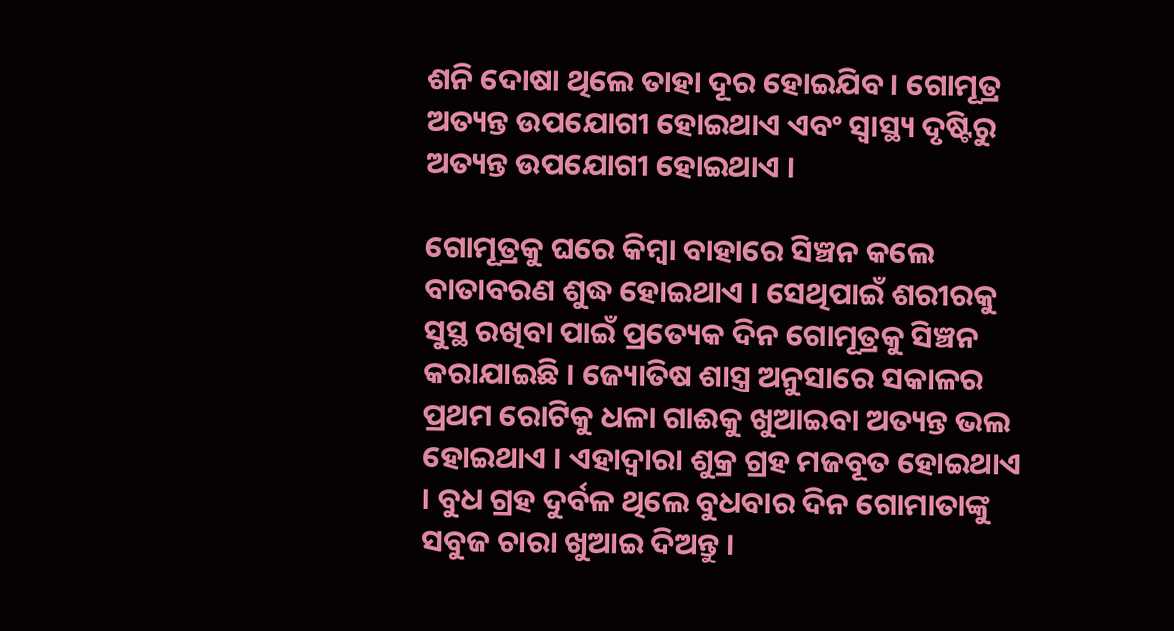ଶନି ଦୋଷା ଥିଲେ ତାହା ଦୂର ହୋଇଯିବ । ଗୋମୂତ୍ର ଅତ୍ୟନ୍ତ ଉପଯୋଗୀ ହୋଇଥାଏ ଏବଂ ସ୍ୱାସ୍ଥ୍ୟ ଦୃଷ୍ଟିରୁ ଅତ୍ୟନ୍ତ ଉପଯୋଗୀ ହୋଇଥାଏ ।

ଗୋମୂତ୍ରକୁ ଘରେ କିମ୍ବା ବାହାରେ ସିଞ୍ଚନ କଲେ ବାତାବରଣ ଶୁଦ୍ଧ ହୋଇଥାଏ । ସେଥିପାଇଁ ଶରୀରକୁ ସୁସ୍ଥ ରଖିବା ପାଇଁ ପ୍ରତ୍ୟେକ ଦିନ ଗୋମୂତ୍ରକୁ ସିଞ୍ଚନ କରାଯାଇଛି । ଜ୍ୟୋତିଷ ଶାସ୍ତ୍ର ଅନୁସାରେ ସକାଳର ପ୍ରଥମ ରୋଟିକୁ ଧଳା ଗାଈକୁ ଖୁଆଇବା ଅତ୍ୟନ୍ତ ଭଲ ହୋଇଥାଏ । ଏହାଦ୍ବାରା ଶୁକ୍ର ଗ୍ରହ ମଜବୂତ ହୋଇଥାଏ । ବୁଧ ଗ୍ରହ ଦୁର୍ବଳ ଥିଲେ ବୁଧବାର ଦିନ ଗୋମାତାଙ୍କୁ ସବୁଜ ଚାରା ଖୁଆଇ ଦିଅନ୍ତୁ ।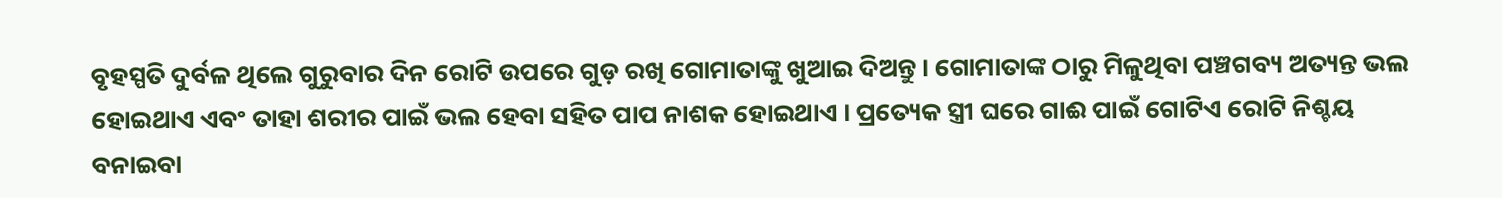ବୃହସ୍ପତି ଦୁର୍ବଳ ଥିଲେ ଗୁରୁବାର ଦିନ ରୋଟି ଉପରେ ଗୁଡ଼ ରଖି ଗୋମାତାଙ୍କୁ ଖୁଆଇ ଦିଅନ୍ତୁ । ଗୋମାତାଙ୍କ ଠାରୁ ମିଳୁଥିବା ପଞ୍ଚଗବ୍ୟ ଅତ୍ୟନ୍ତ ଭଲ ହୋଇଥାଏ ଏବଂ ତାହା ଶରୀର ପାଇଁ ଭଲ ହେବା ସହିତ ପାପ ନାଶକ ହୋଇଥାଏ । ପ୍ରତ୍ୟେକ ସ୍ତ୍ରୀ ଘରେ ଗାଈ ପାଇଁ ଗୋଟିଏ ରୋଟି ନିଶ୍ଚୟ ବନାଇବା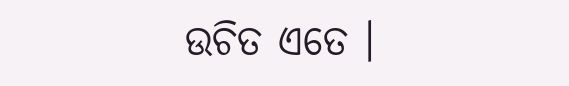ଉଚିତ ଏତେ ।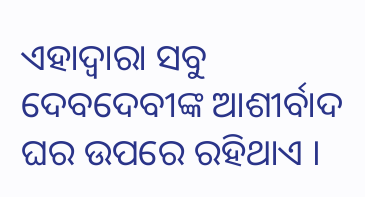ଏହାଦ୍ବାରା ସବୁ ଦେବଦେବୀଙ୍କ ଆଶୀର୍ବାଦ ଘର ଉପରେ ରହିଥାଏ ।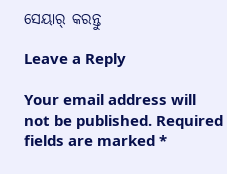ସେୟାର୍ କରନ୍ତୁ

Leave a Reply

Your email address will not be published. Required fields are marked *